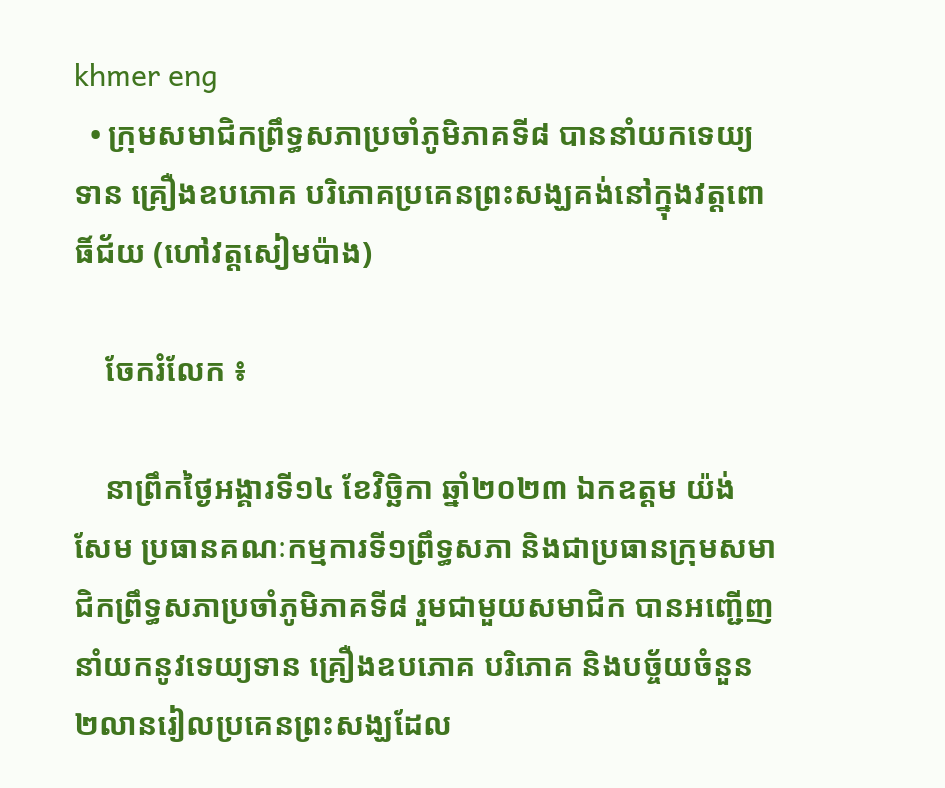khmer eng
  • ក្រុមសមាជិកព្រឹទ្ធសភាប្រចាំភូមិភាគទី៨ បាននាំយកទេយ្យទាន គ្រឿងឧបភោគ បរិភោគប្រគេនព្រះសង្ឃគង់នៅក្នុងវត្តពោធិ៍ជ័យ (ហៅវត្តសៀមប៉ាង)

    ចែករំលែក ៖

    នាព្រឹកថ្ងៃអង្គារទី១៤ ខែវិច្ឆិកា ឆ្នាំ២០២៣ ឯកឧត្តម យ៉ង់ សែម ប្រធានគណៈកម្មការទី១ព្រឹទ្ធសភា និងជាប្រធានក្រុមសមាជិកព្រឹទ្ធសភាប្រចាំភូមិភាគទី៨ រួមជាមួយសមាជិក បានអញ្ជើញនាំយកនូវទេយ្យទាន គ្រឿងឧបភោគ បរិភោគ និងបច្ច័យចំនួន ២លានរៀលប្រគេនព្រះសង្ឃដែល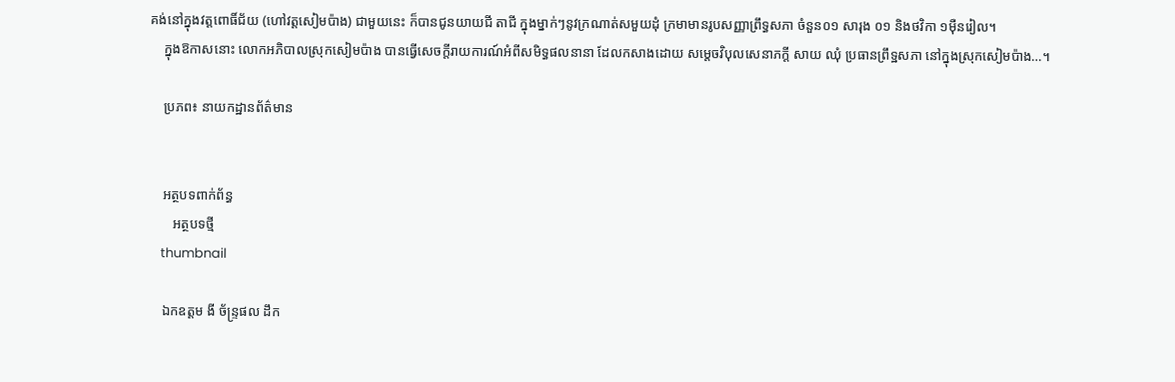គង់នៅក្នុងវត្តពោធិ៍ជ័យ (ហៅវត្តសៀមប៉ាង) ជាមួយនេះ ក៏បានជូនយាយជី តាជី ក្នុងម្នាក់ៗនូវក្រណាត់សមួយដុំ ក្រមាមានរូបសញ្ញាព្រឹទ្ធសភា ចំនួន០១ សារុង ០១ និងថវិកា ១ម៉ឺនរៀល។
    ក្នុងឱកាសនោះ លោកអភិបាលស្រុកសៀមប៉ាង បានធ្វើសេចក្តីរាយការណ៍អំពីសមិទ្ធផលនានា ដែលកសាងដោយ សម្តេចវិបុលសេនាភក្តី សាយ ឈុំ ប្រធានព្រឹទ្ឋសភា នៅក្នុងស្រុកសៀមប៉ាង…។

    ប្រភព៖ នាយកដ្ឋានព័ត៌មាន


    អត្ថបទពាក់ព័ន្ធ
       អត្ថបទថ្មី
    thumbnail

    ឯកឧត្តម ងី ច័ន្រ្ទផល ដឹក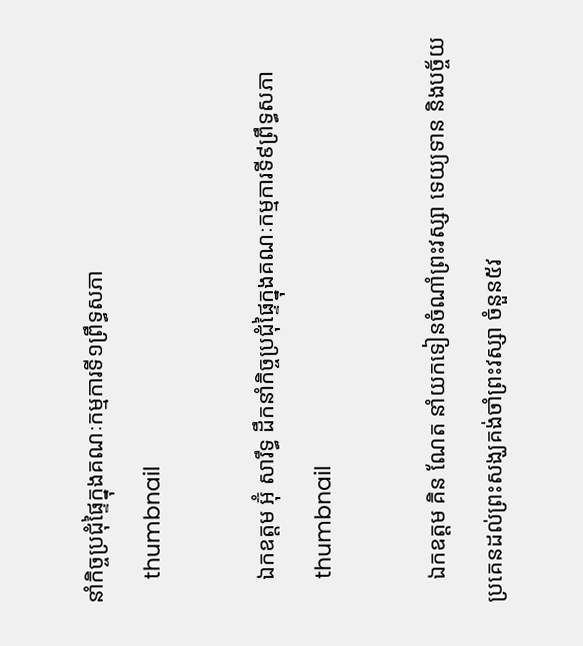នាំកិច្ចប្រជុំផ្ទៃក្នុងគណៈកម្មការទី១ព្រឹទ្ធសភា
    thumbnail

    ឯកឧត្តម អ៊ុំ សារឹទ្ធ ដឹកនាំកិច្ចប្រជុំផ្ទៃក្នុងគណៈកម្មការទី៩ព្រឹទ្ធសភា
    thumbnail

    ឯកឧត្ដម គិន ណែត នាំយកទៀនចំណាំព្រះវស្សា ទេយ្យទាន និងបច្ច័យប្រគេនដល់ព្រះសង្ឃគង់ចាំព្រះវស្សា ចំនួន៥វ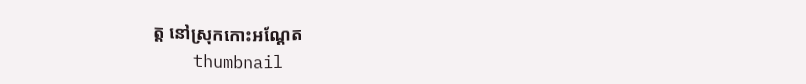ត្ត នៅស្រុកកោះអណ្ដែត
    thumbnail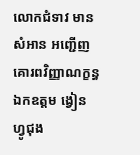លោកជំទាវ មាន សំអាន អញ្ជើញគោរពវិញ្ញាណក្ខន្ធឯកឧត្តម ង្វៀន ហ្វូជុង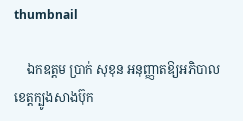thumbnail

    ឯកឧត្តម ប្រាក់ សុខុន អនុញ្ញាតឱ្យអភិបាលខេត្តក្បូងសាងប៊ុក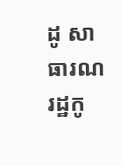ដូ សាធារណរដ្ឋកូ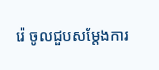រ៉េ ចូលជួបសម្តែងការ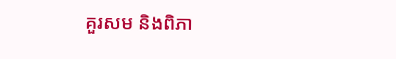គួរសម និងពិភា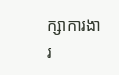ក្សាការងារ